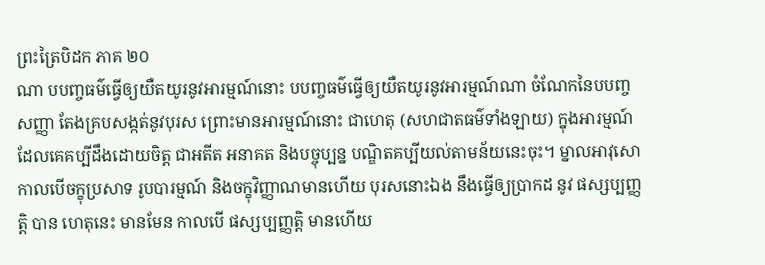ព្រះត្រៃបិដក ភាគ ២០
ណា បបញ្ចធម៌ធ្វើឲ្យយឺតយូរនូវអារម្មណ៍នោះ បបញ្ចធម៌ធ្វើឲ្យយឺតយូរនូវអារម្មណ៍ណា ចំណែកនៃបបញ្ចសញ្ញា តែងគ្របសង្កត់នូវបុរស ព្រោះមានអារម្មណ៍នោះ ជាហេតុ (សហជាតធម៌ទាំងឡាយ) ក្នុងអារម្មណ៍ ដែលគេគប្បីដឹងដោយចិត្ត ជាអតីត អនាគត និងបច្ចុប្បន្ន បណ្ឌិតគប្បីយល់តាមន័យនេះចុះ។ ម្នាលអាវុសោ កាលបើចក្ខុប្រសាទ រូបបារម្មណ៍ និងចក្ខុវិញ្ញាណមានហើយ បុរសនោះឯង នឹងធ្វើឲ្យប្រាកដ នូវ ផស្សប្បញ្ញត្តិ បាន ហេតុនេះ មានមែន កាលបើ ផស្សប្បញ្ញត្តិ មានហើយ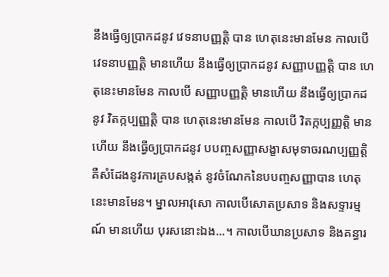នឹងធ្វើឲ្យប្រាកដនូវ វេទនាបញ្ញត្តិ បាន ហេតុនេះមានមែន កាលបើ វេទនាបញ្ញត្តិ មានហើយ នឹងធ្វើឲ្យប្រាកដនូវ សញ្ញាបញ្ញត្តិ បាន ហេតុនេះមានមែន កាលបើ សញ្ញាបញ្ញត្តិ មានហើយ នឹងធ្វើឲ្យប្រាកដនូវ វិតក្កប្បញ្ញត្តិ បាន ហេតុនេះមានមែន កាលបើ វិតក្កប្បញ្ញត្តិ មានហើយ នឹងធ្វើឲ្យប្រាកដនូវ បបញ្ចសញ្ញាសង្ខាសមុទាចរណប្បញ្ញត្តិ គឺសំដែងនូវការគ្របសង្កត់ នូវចំណែកនៃបបញ្ចសញ្ញាបាន ហេតុនេះមានមែន។ ម្នាលអាវុសោ កាលបើសោតប្រសាទ និងសទ្ទារម្មណ៍ មានហើយ បុរសនោះឯង...។ កាលបើឃានប្រសាទ និងគន្ធារ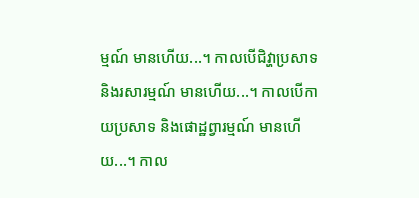ម្មណ៍ មានហើយ...។ កាលបើជិវ្ហាប្រសាទ និងរសារម្មណ៍ មានហើយ...។ កាលបើកាយប្រសាទ និងផោដ្ឋព្វារម្មណ៍ មានហើយ...។ កាល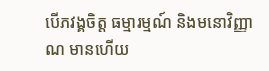បើភវង្គចិត្ត ធម្មារម្មណ៍ និងមនោវិញ្ញាណ មានហើយ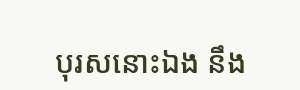បុរសនោះឯង នឹង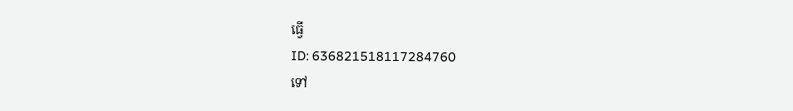ធ្វើ
ID: 636821518117284760
ទៅ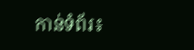កាន់ទំព័រ៖